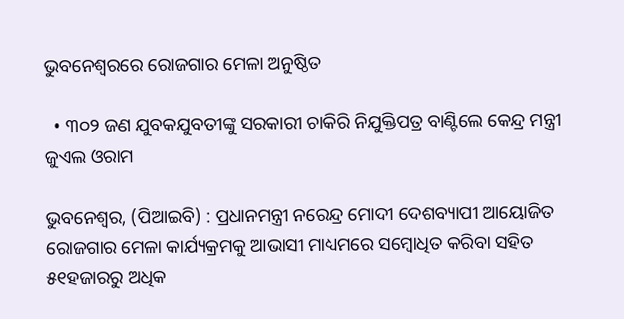ଭୁବନେଶ୍ୱରରେ ରୋଜଗାର ମେଳା ଅନୁଷ୍ଠିତ

  • ୩୦୨ ଜଣ ଯୁବକଯୁବତୀଙ୍କୁ ସରକାରୀ ଚାକିରି ନିଯୁକ୍ତିପତ୍ର ବାଣ୍ଟିଲେ କେନ୍ଦ୍ର ମନ୍ତ୍ରୀ ଜୁଏଲ ଓରାମ

ଭୁବନେଶ୍ୱର, (ପିଆଇବି) : ପ୍ରଧାନମନ୍ତ୍ରୀ ନରେନ୍ଦ୍ର ମୋଦୀ ଦେଶବ୍ୟାପୀ ଆୟୋଜିତ ରୋଜଗାର ମେଳା କାର୍ଯ୍ୟକ୍ରମକୁ ଆଭାସୀ ମାଧ୍ୟମରେ ସମ୍ବୋଧିତ କରିବା ସହିତ ୫୧ହଜାରରୁ ଅଧିକ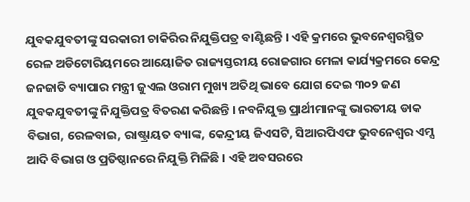ଯୁବକଯୁବତୀଙ୍କୁ ସରକାରୀ ଚାକିରିର ନିଯୁକ୍ତିପତ୍ର ବାଣ୍ଟିଛନ୍ତି । ଏହି କ୍ରମରେ ଭୁବନେଶ୍ୱରସ୍ଥିତ ରେଳ ଅଡିଟୋରିୟମରେ ଆୟୋଜିତ ରାଜ୍ୟସ୍ତରୀୟ ରୋଜଗାର ମେଳା କାର୍ଯ୍ୟକ୍ରମରେ କେନ୍ଦ୍ର ଜନଜାତି ବ୍ୟାପାର ମନ୍ତ୍ରୀ ଜୁଏଲ ଓରାମ ମୁଖ୍ୟ ଅତିଥି ଭାବେ ଯୋଗ ଦେଇ ୩୦୨ ଜଣ ଯୁବକଯୁବତୀଙ୍କୁ ନିଯୁକ୍ତିପତ୍ର ବିତରଣ କରିଛନ୍ତି । ନବନିଯୁକ୍ତ ପ୍ରାର୍ଥୀମାନଙ୍କୁ ଭାରତୀୟ ଡାକ ବିଭାଗ, ରେଳବାଇ, ରାଷ୍ଟ୍ରାୟତ ବ୍ୟାଙ୍କ, କେନ୍ଦ୍ରୀୟ ଜିଏସଟି, ସିଆରପିଏଫ ଭୁବନେଶ୍ୱର ଏମ୍ସ ଆଦି ବିଭାଗ ଓ ପ୍ରତିଷ୍ଠାନରେ ନିଯୁକ୍ତି ମିଳିଛି । ଏହି ଅବସରରେ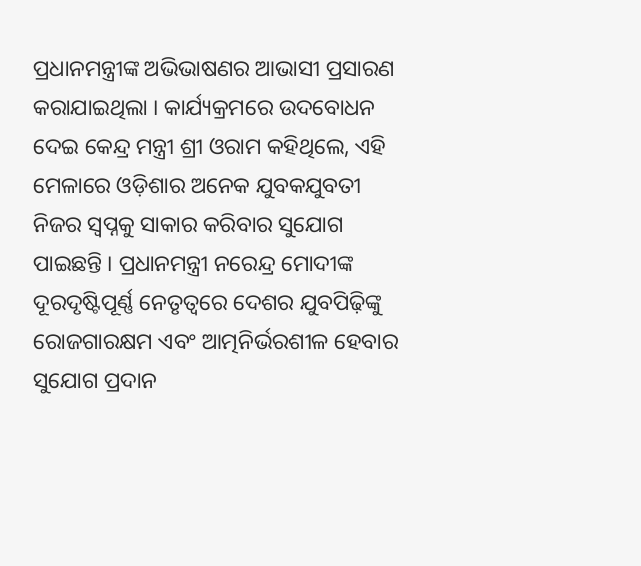ପ୍ରଧାନମନ୍ତ୍ରୀଙ୍କ ଅଭିଭାଷଣର ଆଭାସୀ ପ୍ରସାରଣ କରାଯାଇଥିଲା । କାର୍ଯ୍ୟକ୍ରମରେ ଉଦବୋଧନ ଦେଇ କେନ୍ଦ୍ର ମନ୍ତ୍ରୀ ଶ୍ରୀ ଓରାମ କହିଥିଲେ, ଏହି ମେଳାରେ ଓଡ଼ିଶାର ଅନେକ ଯୁବକଯୁବତୀ ନିଜର ସ୍ଵପ୍ନକୁ ସାକାର କରିବାର ସୁଯୋଗ ପାଇଛନ୍ତି । ପ୍ରଧାନମନ୍ତ୍ରୀ ନରେନ୍ଦ୍ର ମୋଦୀଙ୍କ ଦୂରଦୃଷ୍ଟିପୂର୍ଣ୍ଣ ନେତୃତ୍ଵରେ ଦେଶର ଯୁବପିଢ଼ିଙ୍କୁ ରୋଜଗାରକ୍ଷମ ଏବଂ ଆତ୍ମନିର୍ଭରଶୀଳ ହେବାର ସୁଯୋଗ ପ୍ରଦାନ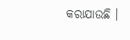କରାଯାଉଛି ।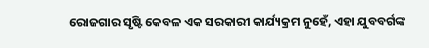ରୋଜଗାର ସୃଷ୍ଟି କେବଳ ଏକ ସରକାରୀ କାର୍ଯ୍ୟକ୍ରମ ନୁହେଁ, ଏହା ଯୁବବର୍ଗଙ୍କ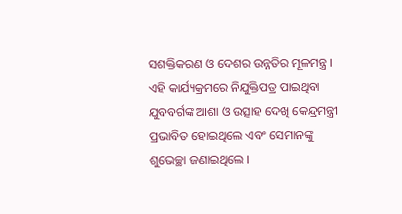ସଶକ୍ତିକରଣ ଓ ଦେଶର ଉନ୍ନତିର ମୂଳମନ୍ତ୍ର । ଏହି କାର୍ଯ୍ୟକ୍ରମରେ ନିଯୁକ୍ତିପତ୍ର ପାଇଥିବା ଯୁବବର୍ଗଙ୍କ ଆଶା ଓ ଉତ୍ସାହ ଦେଖି କେନ୍ଦ୍ରମନ୍ତ୍ରୀ ପ୍ରଭାବିତ ହୋଇଥିଲେ ଏବଂ ସେମାନଙ୍କୁ ଶୁଭେଚ୍ଛା ଜଣାଇଥିଲେ ।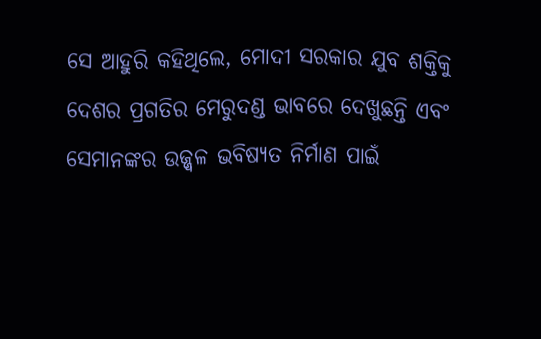ସେ ଆହୁରି କହିଥିଲେ, ମୋଦୀ ସରକାର ଯୁବ ଶକ୍ତିକୁ ଦେଶର ପ୍ରଗତିର ମେରୁଦଣ୍ଡ ଭାବରେ ଦେଖୁଛନ୍ତି ଏବଂ ସେମାନଙ୍କର ଉଜ୍ଜ୍ୱଳ ଭବିଷ୍ୟତ ନିର୍ମାଣ ପାଇଁ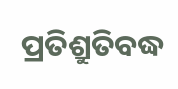ପ୍ରତିଶ୍ରୁତିବଦ୍ଧ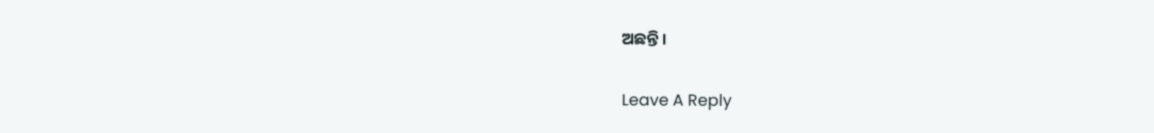ଅଛନ୍ତି ।

Leave A Reply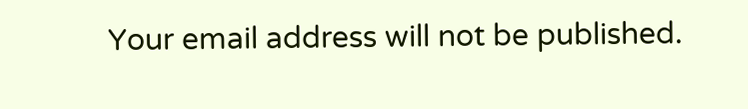Your email address will not be published.